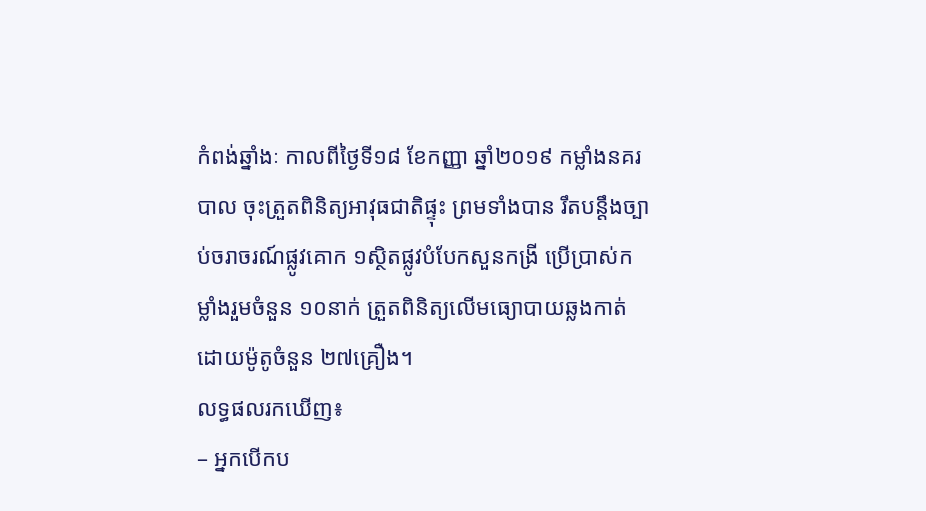កំពង់ឆ្នាំងៈ កាលពីថ្ងៃទី១៨ ខែកញ្ញា ឆ្នាំ២០១៩ កម្លាំងនគរបាល ចុះត្រួតពិនិត្យអាវុធជាតិផ្ទុះ ព្រមទាំងបាន រឹតបន្តឹងច្បាប់ចរាចរណ៍ផ្លូវគោក ១ស្ថិតផ្លូវបំបែកសួនកង្រី ប្រើប្រាស់កម្លាំងរួមចំនួន ១០នាក់ ត្រួតពិនិត្យលើមធ្យោបាយឆ្លងកាត់ដោយម៉ូតូចំនួន ២៧គ្រឿង។
លទ្ធផលរកឃើញ៖
– អ្នកបើកប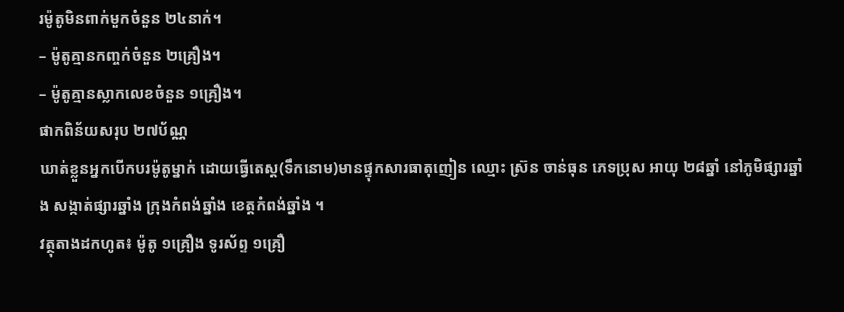រម៉ូតូមិនពាក់មួកចំនួន ២៤នាក់។
– ម៉ូតូគ្មានកញ្ចក់ចំនួន ២គ្រឿង។
– ម៉ូតូគ្មានស្លាកលេខចំនួន ១គ្រឿង។
ផាកពិន័យសរុប ២៧ប័ណ្ណ
ឃាត់ខ្លួនអ្នកបើកបរម៉ូតូម្នាក់ ដោយធ្វើតេស្ត(ទឹកនោម)មានផ្ទុកសារធាតុញៀន ឈ្មោះ ស្រ៊ន ចាន់ធុន ភេទប្រុស អាយុ ២៨ឆ្នាំ នៅភូមិផ្សារឆ្នាំង សង្កាត់ផ្សារឆ្នាំង ក្រុងកំពង់ឆ្នាំង ខេត្តកំពង់ឆ្នាំង ។
វត្ថុតាងដកហូត៖ ម៉ូតូ ១គ្រឿង ទូរស័ព្ទ ១គ្រឿ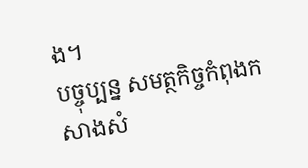ង។
បច្ចុប្បន្ន សមត្ថកិច្ចកំពុងកសាងសំ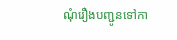ណុំរឿងបញ្ជូនទៅកា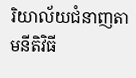រិយាល័យជំនាញតាមនីតិវិធី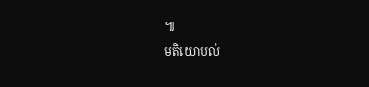៕
មតិយោបល់